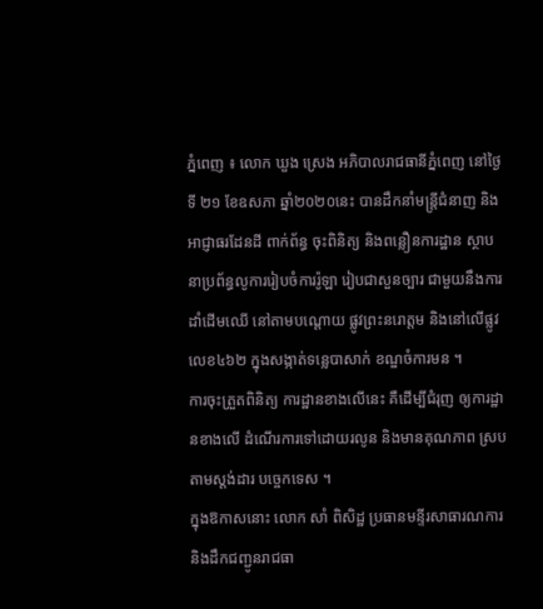ភ្នំពេញ ៖ លោក ឃួង ស្រេង អភិបាលរាជធានីភ្នំពេញ នៅថ្ងៃទី ២១ ខែឧសភា ឆ្នាំ២០២០នេះ បានដឹកនាំមន្ត្រីជំនាញ និងអាជ្ញាធរដែនដី ពាក់ព័ន្ធ ចុះពិនិត្យ និងពន្លឿនការដ្ឋាន ស្ថាបនាប្រព័ន្ធលូការរៀបចំការរ៉ូឡា រៀបជាសួនច្បារ ជាមួយនឹងការដាំដើមឈើ នៅតាមបណ្ដោយ ផ្លូវព្រះនរោត្តម និងនៅលើផ្លូវលេខ៤៦២ ក្នុងសង្កាត់ទន្លេបាសាក់ ខណ្ឌចំការមន ។
ការចុះត្រួតពិនិត្យ ការដ្ឋានខាងលើនេះ គឺដើម្បីជំរុញ ឲ្យការដ្ឋានខាងលើ ដំណើរការទៅដោយរលូន និងមានគុណភាព ស្របតាមស្តង់ដារ បច្ចេកទេស ។
ក្នុងឱកាសនោះ លោក សាំ ពិសិដ្ឋ ប្រធានមន្ទីរសាធារណការ និងដឹកជញ្ជូនរាជធា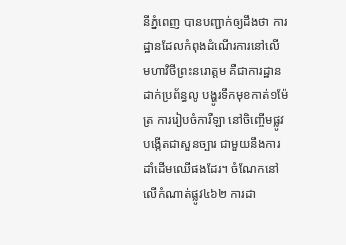នីភ្នំពេញ បានបញ្ជាក់ឲ្យដឹងថា ការដ្ឋានដែលកំពុងដំណើរការនៅលើ មហាវិថីព្រះនរោត្ដម គឺជាការដ្ឋានដាក់ប្រព័ន្ធលូ បង្ហូរទឹកមុខកាត់១ម៉ែត្រ ការរៀបចំការឺឡា នៅចិញ្ចើមផ្លូវ បង្កើតជាសួនច្បារ ជាមួយនឹងការដាំដើមឈើផងដែរ។ ចំណែកនៅលើកំណាត់ផ្លូវ៤៦២ ការដា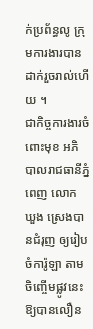ក់ប្រព័ន្ធលូ ក្រុមការងារបានដាក់រួចរាល់ហើយ ។
ជាកិច្ចការងារចំពោះមុខ អភិបាលរាជធានីភ្នំពេញ លោក ឃួង ស្រេងបានជំរុញ ឲ្យរៀបចំការ៉ូឡា តាមចិញ្ចើមផ្លូវនេះឱ្យបានលឿន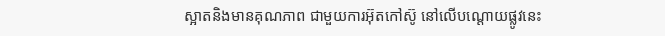ស្អាតនិងមានគុណភាព ជាមួយការអ៊ុតកៅស៊ូ នៅលើបណ្ដោយផ្លូវនេះ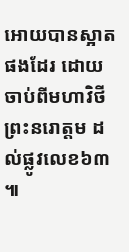អោយបានស្អាតផងដែរ ដោយចាប់ពីមហាវិថីព្រះនរោត្តម ដល់ផ្លូវលេខ៦៣ ៕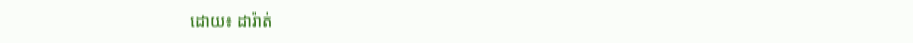ដោយ៖ ដារ៉ាត់